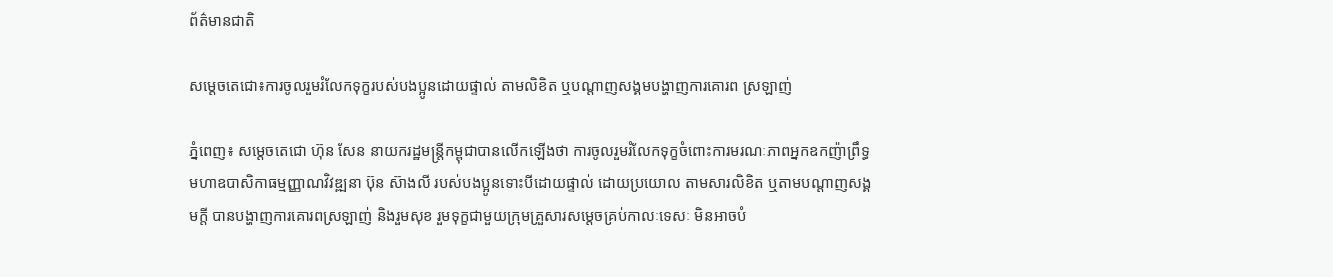ព័ត៌មានជាតិ

សម្តេចតេជោ៖ការចូលរួមរំលែកទុក្ខរបស់បងប្អូនដោយផ្ទាល់ តាមលិខិត ឬបណ្តាញសង្គមបង្ហាញការគោរព ស្រឡាញ់

ភ្នំពេញ៖ សម្តេចតេជោ ហ៊ុន សែន នាយករដ្ឋមន្ត្រីកម្ពុជាបានលើកឡើងថា ការចូលរួមរំលែកទុក្ខចំពោះការមរណៈភាពអ្នកឧកញ៉ាព្រឹទ្ធមហាឧបាសិកាធម្មញ្ញាណវិវឌ្ឍនា ប៊ុន ស៊ាងលី របស់បងប្អូនទោះបីដោយផ្ទាល់ ដោយប្រយោល តាមសារលិខិត ឬតាមបណ្តាញសង្គមក្តី បានបង្ហាញការគោរពស្រឡាញ់ និងរួមសុខ រួមទុក្ខជាមួយក្រុមគ្រួសារសម្តេចគ្រប់កាលៈទេសៈ មិនអាចបំ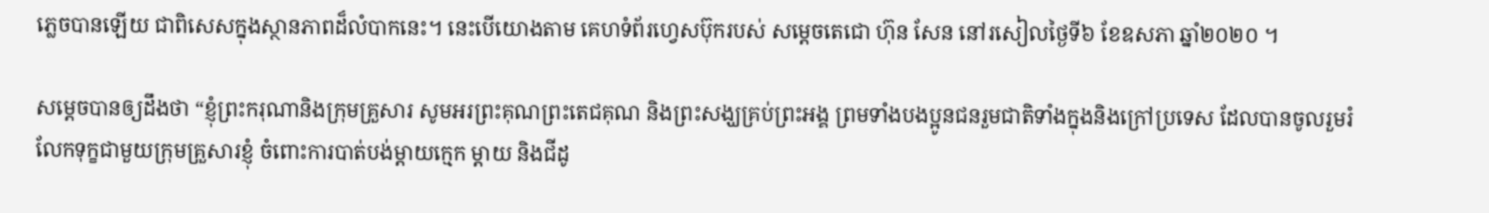ភ្លេចបានឡើយ ជាពិសេសក្នុងស្ថានភាពដ៏លំបាកនេះ។ នេះបើយោងតាម គេហទំព័រហ្វេសប៊ុករបស់ សម្តេចតេជោ ហ៊ុន សែន នៅរសៀលថ្ងៃទី៦ ខែឧសភា ឆ្នាំ២០២០ ។

សម្តេចបានឲ្យដឹងថា “ខ្ញុំព្រះករុណានិងក្រុមគ្រួសារ សូមអរព្រះគុណព្រះតេជគុណ និងព្រះសង្ឃគ្រប់ព្រះអង្គ ព្រមទាំងបងប្អូនជនរួមជាតិទាំងក្នុងនិងក្រៅប្រទេស ដែលបានចូលរួមរំលែកទុក្ខជាមួយក្រុមគ្រួសារខ្ញុំ ចំពោះការបាត់បង់ម្តាយក្មេក ម្តាយ និងជីដូ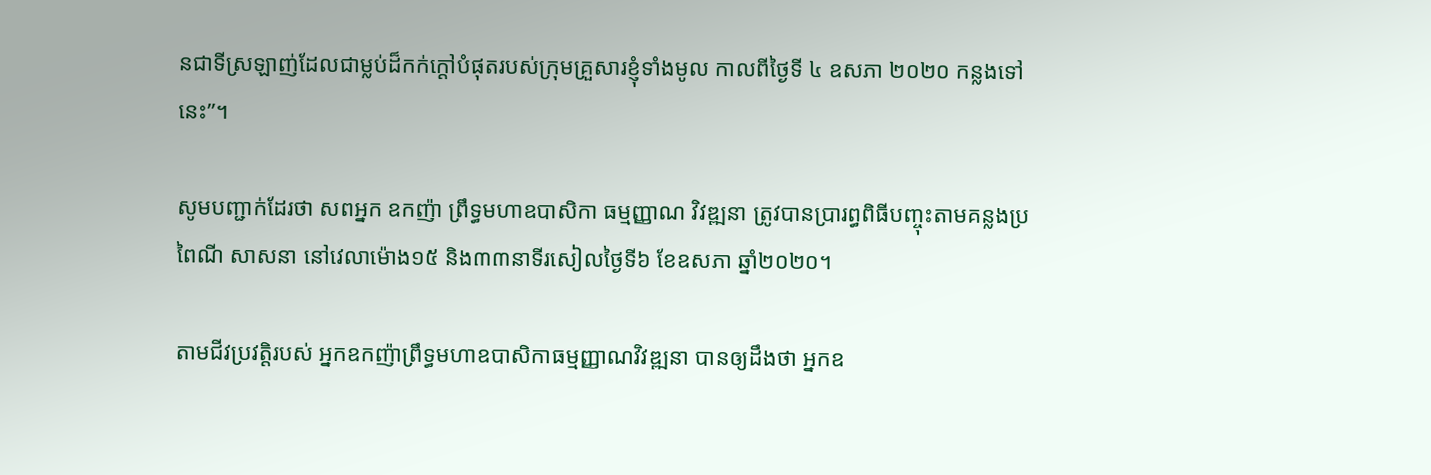នជាទីស្រឡាញ់ដែលជាម្លប់ដ៏កក់ក្តៅបំផុតរបស់ក្រុមគ្រួសារខ្ញុំទាំងមូល កាលពីថ្ងៃទី ៤ ឧសភា ២០២០ កន្លងទៅនេះ”។

សូមបញ្ជាក់ដែរថា សពអ្នក ឧកញ៉ា ព្រឹទ្ធមហាឧបាសិកា ធម្មញ្ញាណ វិវឌ្ឍនា ត្រូវបានប្រារព្ធពិធីបញ្ចុះតាមគន្លងប្រពៃណី សាសនា នៅវេលាម៉ោង១៥ និង៣៣នាទីរសៀលថ្ងៃទី៦ ខែឧសភា ឆ្នាំ២០២០។

តាមជីវប្រវត្តិរបស់ អ្នកឧកញ៉ាព្រឹទ្ធមហាឧបាសិកាធម្មញ្ញាណវិវឌ្ឍនា បានឲ្យដឹងថា អ្នកឧ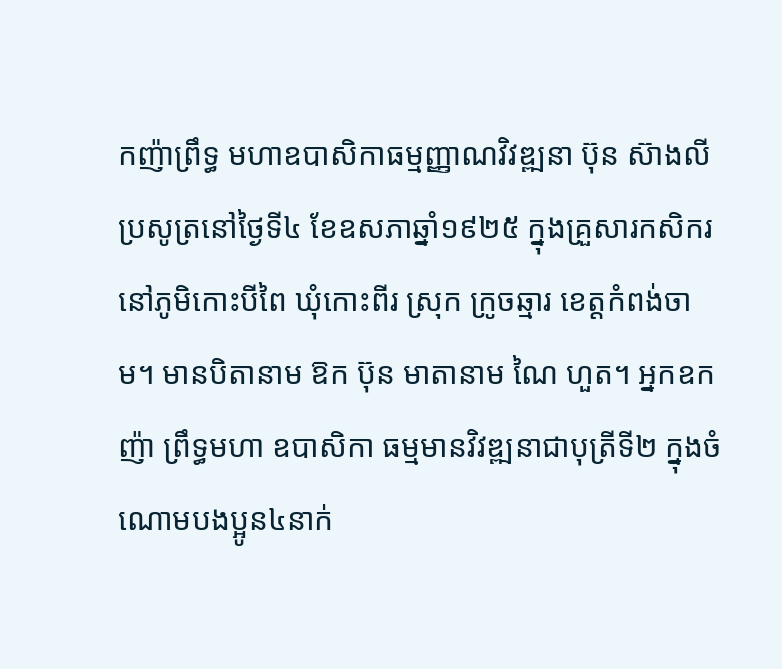កញ៉ាព្រឹទ្ធ មហាឧបាសិកាធម្មញ្ញាណវិវឌ្ឍនា ប៊ុន ស៊ាងលី ប្រសូត្រនៅថ្ងៃទី៤ ខែឧសភាឆ្នាំ១៩២៥ ក្នុងគ្រួសារកសិករ នៅភូមិកោះបីពៃ ឃុំកោះពីរ ស្រុក ក្រូចឆ្មារ ខេត្តកំពង់ចាម។ មានបិតានាម ឱក ប៊ុន មាតានាម ណៃ ហួត។ អ្នកឧកញ៉ា ព្រឹទ្ធមហា ឧបាសិកា ធម្មមានវិវឌ្ឍនាជាបុត្រីទី២ ក្នុងចំណោមបងប្អូន៤នាក់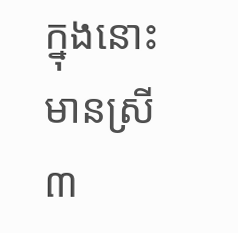ក្នុងនោះមានស្រី ៣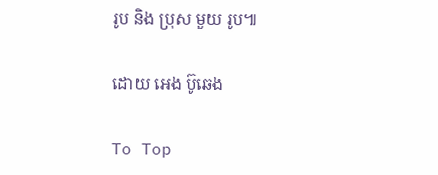រូប និង ប្រុស មួយ រូប៕

ដោយ អេង ប៊ូឆេង

To Top